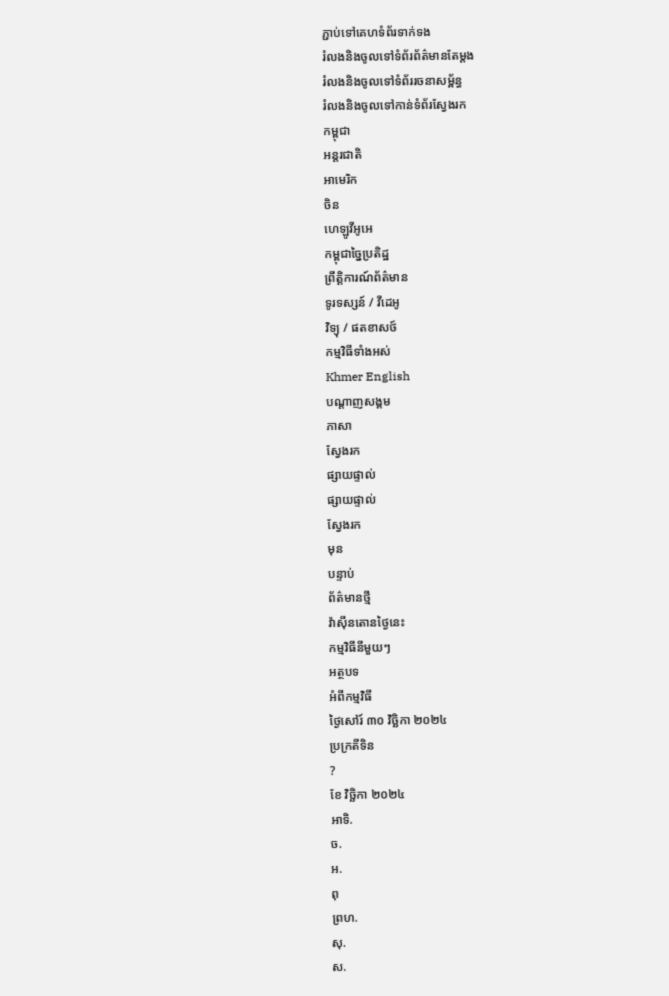ភ្ជាប់ទៅគេហទំព័រទាក់ទង
រំលងនិងចូលទៅទំព័រព័ត៌មានតែម្តង
រំលងនិងចូលទៅទំព័ររចនាសម្ព័ន្ធ
រំលងនិងចូលទៅកាន់ទំព័រស្វែងរក
កម្ពុជា
អន្តរជាតិ
អាមេរិក
ចិន
ហេឡូវីអូអេ
កម្ពុជាច្នៃប្រតិដ្ឋ
ព្រឹត្តិការណ៍ព័ត៌មាន
ទូរទស្សន៍ / វីដេអូ
វិទ្យុ / ផតខាសថ៍
កម្មវិធីទាំងអស់
Khmer English
បណ្តាញសង្គម
ភាសា
ស្វែងរក
ផ្សាយផ្ទាល់
ផ្សាយផ្ទាល់
ស្វែងរក
មុន
បន្ទាប់
ព័ត៌មានថ្មី
វ៉ាស៊ីនតោនថ្ងៃនេះ
កម្មវិធីនីមួយៗ
អត្ថបទ
អំពីកម្មវិធី
ថ្ងៃសៅរ៍ ៣០ វិច្ឆិកា ២០២៤
ប្រក្រតីទិន
?
ខែ វិច្ឆិកា ២០២៤
អាទិ.
ច.
អ.
ពុ
ព្រហ.
សុ.
ស.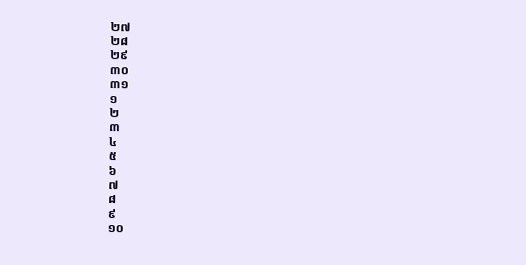២៧
២៨
២៩
៣០
៣១
១
២
៣
៤
៥
៦
៧
៨
៩
១០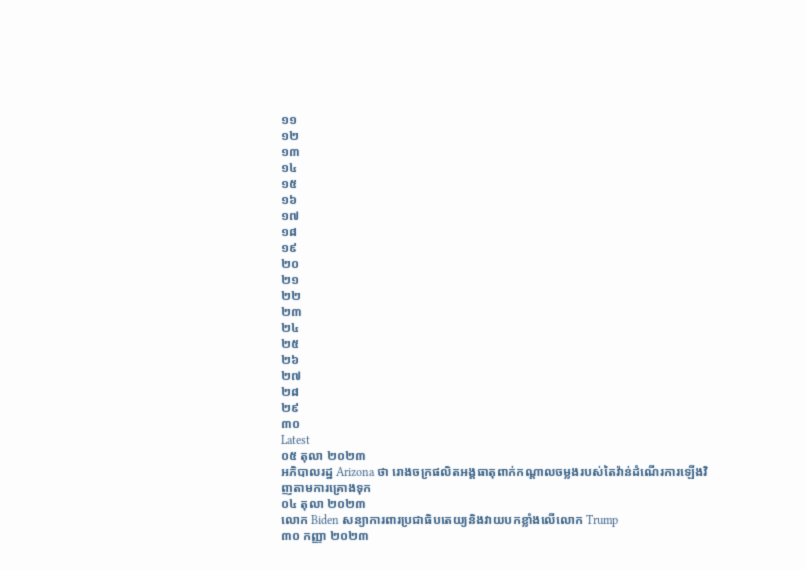១១
១២
១៣
១៤
១៥
១៦
១៧
១៨
១៩
២០
២១
២២
២៣
២៤
២៥
២៦
២៧
២៨
២៩
៣០
Latest
០៥ តុលា ២០២៣
អភិបាលរដ្ឋ Arizona ថា រោងចក្រផលិតអង្គធាតុពាក់កណ្ដាលចម្លងរបស់តៃវ៉ាន់ដំណើរការឡើងវិញតាមការគ្រោងទុក
០៤ តុលា ២០២៣
លោក Biden សន្យាការពារប្រជាធិបតេយ្យនិងវាយបកខ្លាំងលើលោក Trump
៣០ កញ្ញា ២០២៣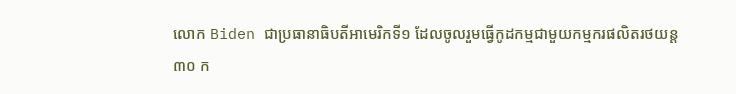លោក Biden ជាប្រធានាធិបតីអាមេរិកទី១ ដែលចូលរួមធ្វើកូដកម្មជាមួយកម្មករផលិតរថយន្ត
៣០ ក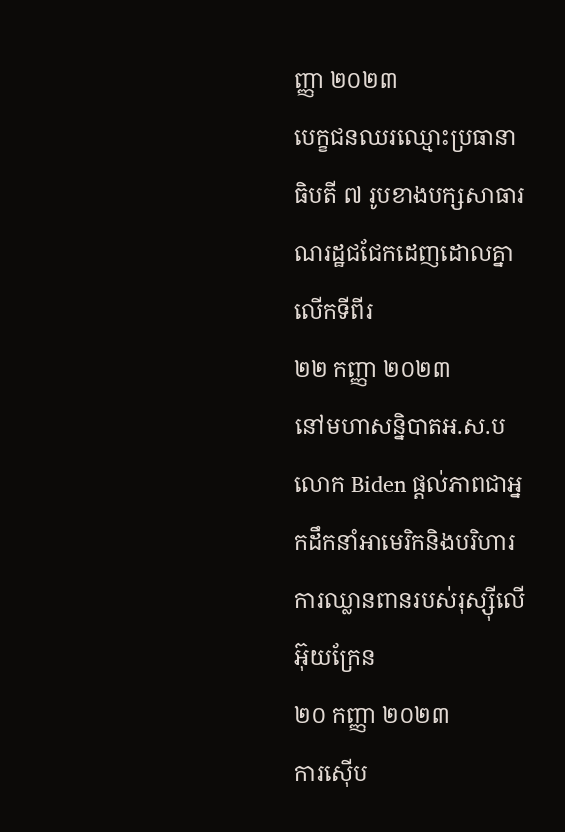ញ្ញា ២០២៣
បេក្ខជនឈរឈ្មោះប្រធានាធិបតី ៧ រូបខាងបក្សសាធារណរដ្ឋជជែកដេញដោលគ្នាលើកទីពីរ
២២ កញ្ញា ២០២៣
នៅមហាសន្និបាតអ.ស.ប លោក Biden ផ្តល់ភាពជាអ្នកដឹកនាំអាមេរិកនិងបរិហារការឈ្លានពានរបស់រុស្ស៊ីលើអ៊ុយក្រែន
២០ កញ្ញា ២០២៣
ការស៊ើប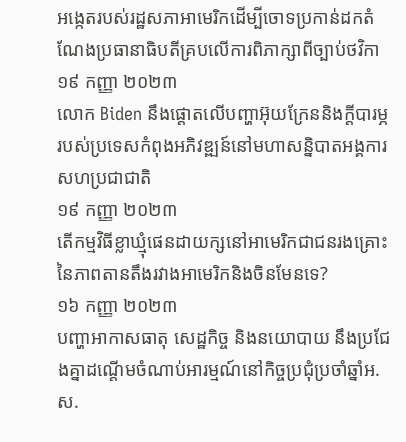អង្កេតរបស់រដ្ឋសភាអាមេរិកដើម្បីចោទប្រកាន់ដកតំណែងប្រធានាធិបតីគ្របលើការពិភាក្សាពីច្បាប់ថវិកា
១៩ កញ្ញា ២០២៣
លោក Biden នឹងផ្ដោតលើបញ្ហាអ៊ុយក្រែននិងក្ដីបារម្ភរបស់ប្រទេសកំពុងអភិវឌ្ឍន៍នៅមហាសន្និបាតអង្គការសហប្រជាជាតិ
១៩ កញ្ញា ២០២៣
តើកម្មវិធីខ្លាឃ្មុំផេនដាយក្សនៅអាមេរិកជាជនរងគ្រោះនៃភាពតានតឹងរវាងអាមេរិកនិងចិនមែនទេ?
១៦ កញ្ញា ២០២៣
បញ្ហាអាកាសធាតុ សេដ្ឋកិច្ច និងនយោបាយ នឹងប្រជែងគ្នាដណ្តើមចំណាប់អារម្មណ៍នៅកិច្ចប្រជុំប្រចាំឆ្នាំអ.ស.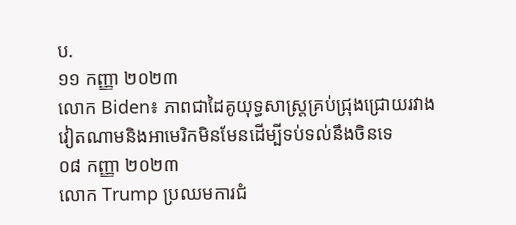ប.
១១ កញ្ញា ២០២៣
លោក Biden៖ ភាពជាដៃគូយុទ្ធសាស្ត្រគ្រប់ជ្រុងជ្រោយរវាងវៀតណាមនិងអាមេរិកមិនមែនដើម្បីទប់ទល់នឹងចិនទេ
០៨ កញ្ញា ២០២៣
លោក Trump ប្រឈមការជំ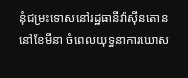នុំជម្រះទោសនៅរដ្ឋធានីវ៉ាស៊ីនតោននៅខែមីនា ចំពេលយុទ្ធនាការឃោស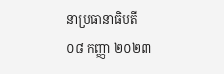នាប្រធានាធិបតី
០៨ កញ្ញា ២០២៣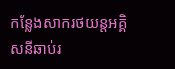កន្លែងសាករថយន្តអគ្គិសនីឆាប់រ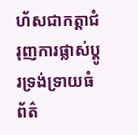ហ័សជាកត្តាជំរុញការផ្លាស់ប្តូរទ្រង់ទ្រាយធំ
ព័ត៌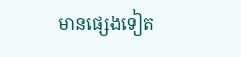មានផ្សេងទៀត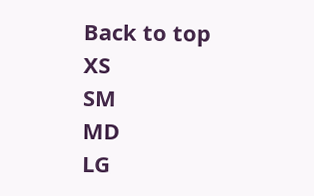Back to top
XS
SM
MD
LG